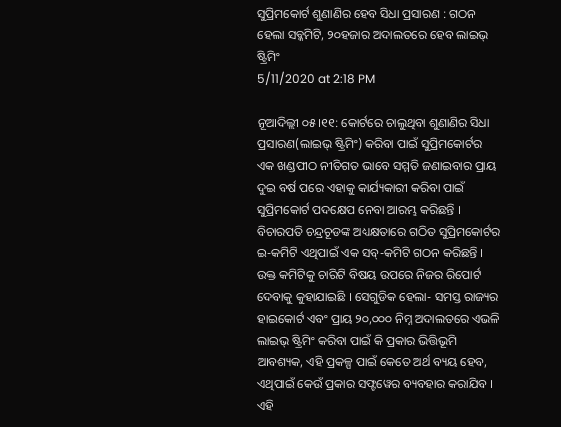ସୁପ୍ରିମକୋର୍ଟ ଶୁଣାଣିର ହେବ ସିଧା ପ୍ରସାରଣ : ଗଠନ ହେଲା ସବ୍କମିଟି, ୨୦ହଜାର ଅଦାଲତରେ ହେବ ଲାଇଭ୍ ଷ୍ଟ୍ରିମିଂ
5/11/2020 at 2:18 PM

ନୂଆଦିଲ୍ଲୀ ୦୫।୧୧: କୋର୍ଟରେ ଚାଲୁଥିବା ଶୁଣାଣିର ସିଧା ପ୍ରସାରଣ(ଲାଇଭ୍ ଷ୍ଟ୍ରିମିଂ) କରିବା ପାଇଁ ସୁପ୍ରିମକୋର୍ଟର ଏକ ଖଣ୍ଡପୀଠ ନୀତିଗତ ଭାବେ ସମ୍ମତି ଜଣାଇବାର ପ୍ରାୟ ଦୁଇ ବର୍ଷ ପରେ ଏହାକୁ କାର୍ଯ୍ୟକାରୀ କରିବା ପାଇଁ ସୁପ୍ରିମକୋର୍ଟ ପଦକ୍ଷେପ ନେବା ଆରମ୍ଭ କରିଛନ୍ତି । ବିଚାରପତି ଚନ୍ଦ୍ରଚୂଡଙ୍କ ଅଧ୍ୟକ୍ଷତାରେ ଗଠିତ ସୁପ୍ରିମକୋର୍ଟର ଇ-କମିଟି ଏଥିପାଇଁ ଏକ ସବ୍-କମିଟି ଗଠନ କରିଛନ୍ତି ।
ଉକ୍ତ କମିଟିକୁ ଚାରିଟି ବିଷୟ ଉପରେ ନିଜର ରିପୋର୍ଟ ଦେବାକୁ କୁହାଯାଇଛି । ସେଗୁଡିକ ହେଲା- ସମସ୍ତ ରାଜ୍ୟର ହାଇକୋର୍ଟ ଏବଂ ପ୍ରାୟ ୨୦,୦୦୦ ନିମ୍ନ ଅଦାଲତରେ ଏଭଳି ଲାଇଭ୍ ଷ୍ଟ୍ରିମିଂ କରିବା ପାଇଁ କି ପ୍ରକାର ଭିତ୍ତିଭୂମି ଆବଶ୍ୟକ, ଏହି ପ୍ରକଳ୍ପ ପାଇଁ କେତେ ଅର୍ଥ ବ୍ୟୟ ହେବ, ଏଥିପାଇଁ କେଉଁ ପ୍ରକାର ସଫ୍ଟୱେର ବ୍ୟବହାର କରାଯିବ । ଏହି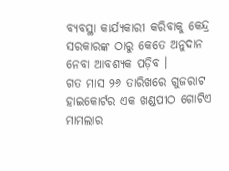ବ୍ୟବସ୍ଥା କାର୍ଯ୍ୟକାରୀ କରିବାକୁ କେନ୍ଦ୍ର ସରକାରଙ୍କ ଠାରୁ କେତେ ଅନୁଦାନ ନେବା ଆବଶ୍ୟକ ପଡ଼ିବ ।
ଗତ ମାସ ୨୬ ତାରିଖରେ ଗୁଜରାଟ ହାଇକୋର୍ଟର ଏକ ଖଣ୍ଡପୀଠ ଗୋଟିଏ ମାମଲାର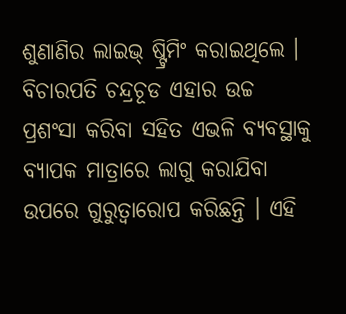ଶୁଣାଣିର ଲାଇଭ୍ ଷ୍ଟ୍ରିମିଂ କରାଇଥିଲେ । ବିଚାରପତି ଚନ୍ଦ୍ରଚୂଡ ଏହାର ଉଚ୍ଚ ପ୍ରଶଂସା କରିବା ସହିତ ଏଭଳି ବ୍ୟବସ୍ଥାକୁ ବ୍ୟାପକ ମାତ୍ରାରେ ଲାଗୁ କରାଯିବା ଉପରେ ଗୁରୁତ୍ୱାରୋପ କରିଛନ୍ତି । ଏହି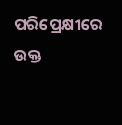ପରିପ୍ରେକ୍ଷୀରେ ଉକ୍ତ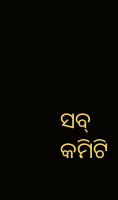ସବ୍ କମିଟି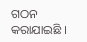ଗଠନ କରାଯାଇଛି ।